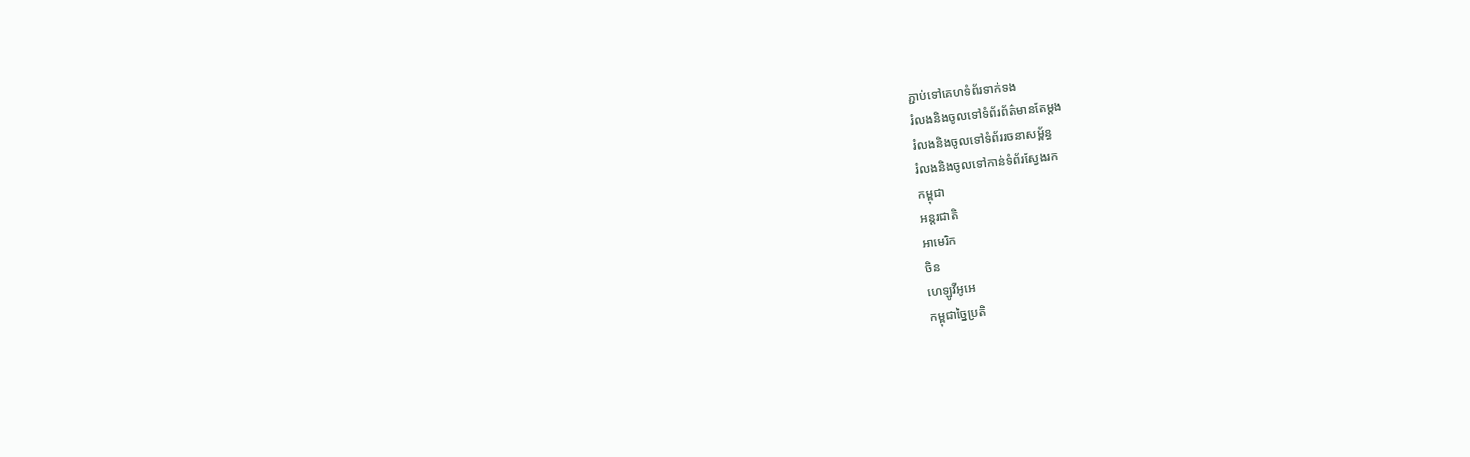ភ្ជាប់ទៅគេហទំព័រទាក់ទង
រំលងនិងចូលទៅទំព័រព័ត៌មានតែម្តង
រំលងនិងចូលទៅទំព័ររចនាសម្ព័ន្ធ
រំលងនិងចូលទៅកាន់ទំព័រស្វែងរក
កម្ពុជា
អន្តរជាតិ
អាមេរិក
ចិន
ហេឡូវីអូអេ
កម្ពុជាច្នៃប្រតិ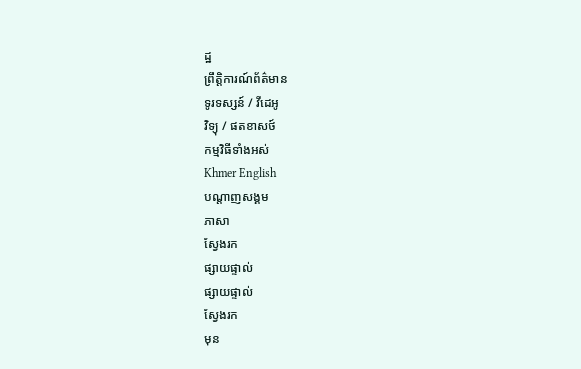ដ្ឋ
ព្រឹត្តិការណ៍ព័ត៌មាន
ទូរទស្សន៍ / វីដេអូ
វិទ្យុ / ផតខាសថ៍
កម្មវិធីទាំងអស់
Khmer English
បណ្តាញសង្គម
ភាសា
ស្វែងរក
ផ្សាយផ្ទាល់
ផ្សាយផ្ទាល់
ស្វែងរក
មុន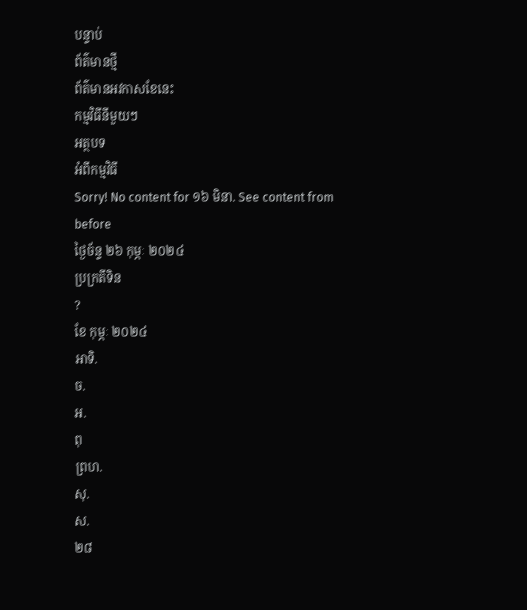បន្ទាប់
ព័ត៌មានថ្មី
ព័ត៌មានអវកាសខែនេះ
កម្មវិធីនីមួយៗ
អត្ថបទ
អំពីកម្មវិធី
Sorry! No content for ១៦ មិនា. See content from before
ថ្ងៃច័ន្ទ ២៦ កុម្ភៈ ២០២៤
ប្រក្រតីទិន
?
ខែ កុម្ភៈ ២០២៤
អាទិ.
ច.
អ.
ពុ
ព្រហ.
សុ.
ស.
២៨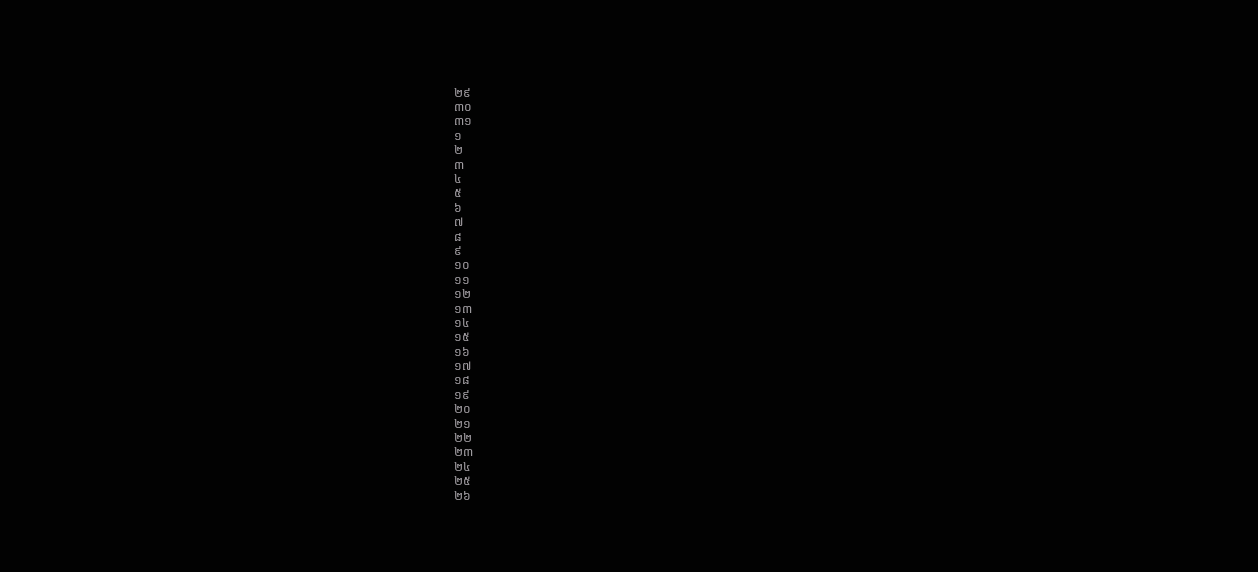២៩
៣០
៣១
១
២
៣
៤
៥
៦
៧
៨
៩
១០
១១
១២
១៣
១៤
១៥
១៦
១៧
១៨
១៩
២០
២១
២២
២៣
២៤
២៥
២៦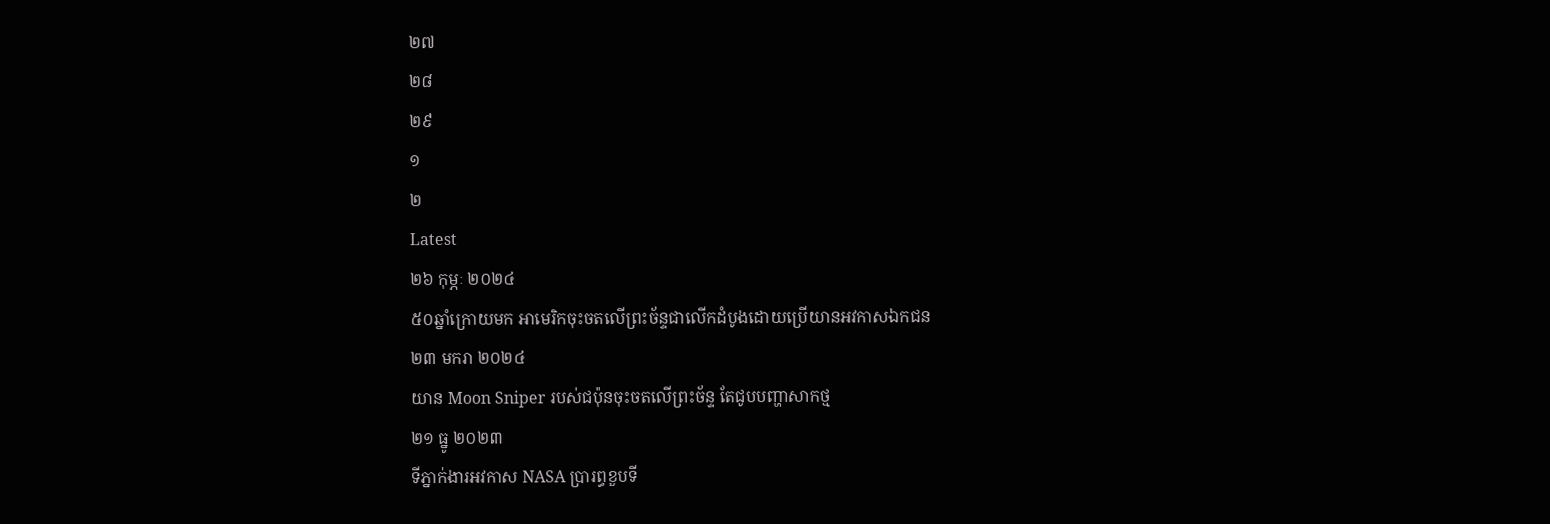២៧
២៨
២៩
១
២
Latest
២៦ កុម្ភៈ ២០២៤
៥០ឆ្នាំក្រោយមក អាមេរិកចុះចតលើព្រះច័ន្ទជាលើកដំបូងដោយប្រើយានអវកាសឯកជន
២៣ មករា ២០២៤
យាន Moon Sniper របស់ជប៉ុនចុះចតលើព្រះច័ន្ទ តែជូបបញ្ហាសាកថ្ម
២១ ធ្នូ ២០២៣
ទីភ្នាក់ងារអវកាស NASA ប្រារព្ធខួបទី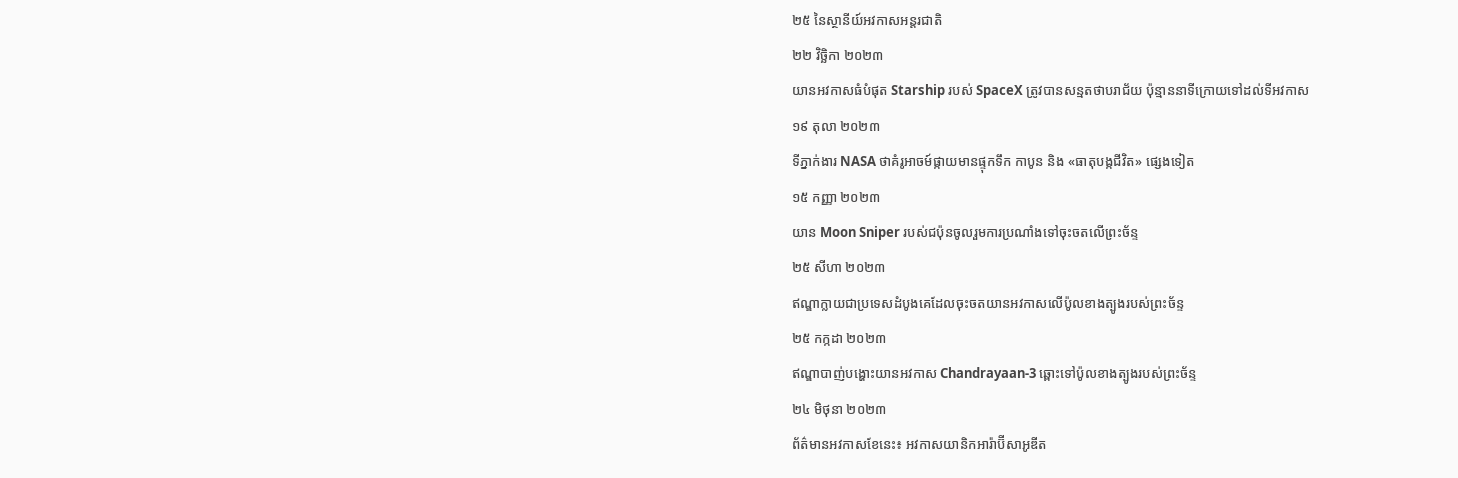២៥ នៃស្ថានីយ៍អវកាសអន្តរជាតិ
២២ វិច្ឆិកា ២០២៣
យានអវកាសធំបំផុត Starship របស់ SpaceX ត្រូវបានសន្មតថាបរាជ័យ ប៉ុន្មាននាទីក្រោយទៅដល់ទីអវកាស
១៩ តុលា ២០២៣
ទីភ្នាក់ងារ NASA ថាគំរូអាចម៍ផ្កាយមានផ្ទុកទឹក កាបូន និង «ធាតុបង្កជីវិត» ផ្សេងទៀត
១៥ កញ្ញា ២០២៣
យាន Moon Sniper របស់ជប៉ុនចូលរួមការប្រណាំងទៅចុះចតលើព្រះច័ន្ទ
២៥ សីហា ២០២៣
ឥណ្ឌាក្លាយជាប្រទេសដំបូងគេដែលចុះចតយានអវកាសលើប៉ូលខាងត្បូងរបស់ព្រះច័ន្ទ
២៥ កក្កដា ២០២៣
ឥណ្ឌាបាញ់បង្ហោះយានអវកាស Chandrayaan-3 ឆ្ពោះទៅប៉ូលខាងត្បូងរបស់ព្រះច័ន្ទ
២៤ មិថុនា ២០២៣
ព័ត៌មានអវកាសខែនេះ៖ អវកាសយានិកអារ៉ាប៊ីសាអូឌីត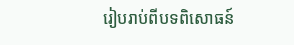រៀបរាប់ពីបទពិសោធន៍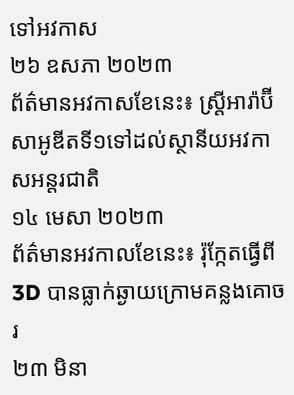ទៅអវកាស
២៦ ឧសភា ២០២៣
ព័ត៌មានអវកាសខែនេះ៖ ស្រ្តីអារ៉ាប៊ីសាអូឌីតទី១ទៅដល់ស្ថានីយអវកាសអន្តរជាតិ
១៤ មេសា ២០២៣
ព័ត៌មានអវកាលខែនេះ៖ រ៉ុក្កែតធ្វើពី 3D បានធ្លាក់ឆ្ងាយក្រោមគន្លងគោចរ
២៣ មិនា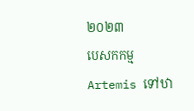២០២៣
បេសកកម្ម Artemis ទៅឋា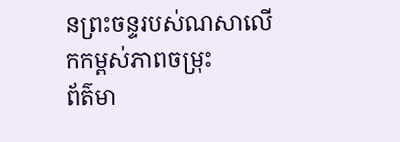នព្រះចន្ទរបស់ណសាលើកកម្ពស់ភាពចម្រុះ
ព័ត៌មា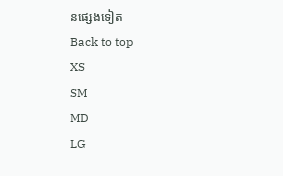នផ្សេងទៀត
Back to top
XS
SM
MD
LG